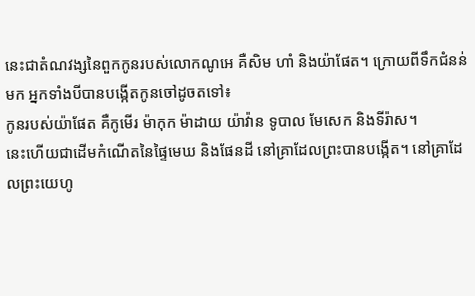នេះជាតំណវង្សនៃពួកកូនរបស់លោកណូអេ គឺសិម ហាំ និងយ៉ាផែត។ ក្រោយពីទឹកជំនន់មក អ្នកទាំងបីបានបង្កើតកូនចៅដូចតទៅ៖
កូនរបស់យ៉ាផែត គឺកូមើរ ម៉ាកុក ម៉ាដាយ យ៉ាវ៉ាន ទូបាល មែសេក និងទីរ៉ាស។
នេះហើយជាដើមកំណើតនៃផ្ទៃមេឃ និងផែនដី នៅគ្រាដែលព្រះបានបង្កើត។ នៅគ្រាដែលព្រះយេហូ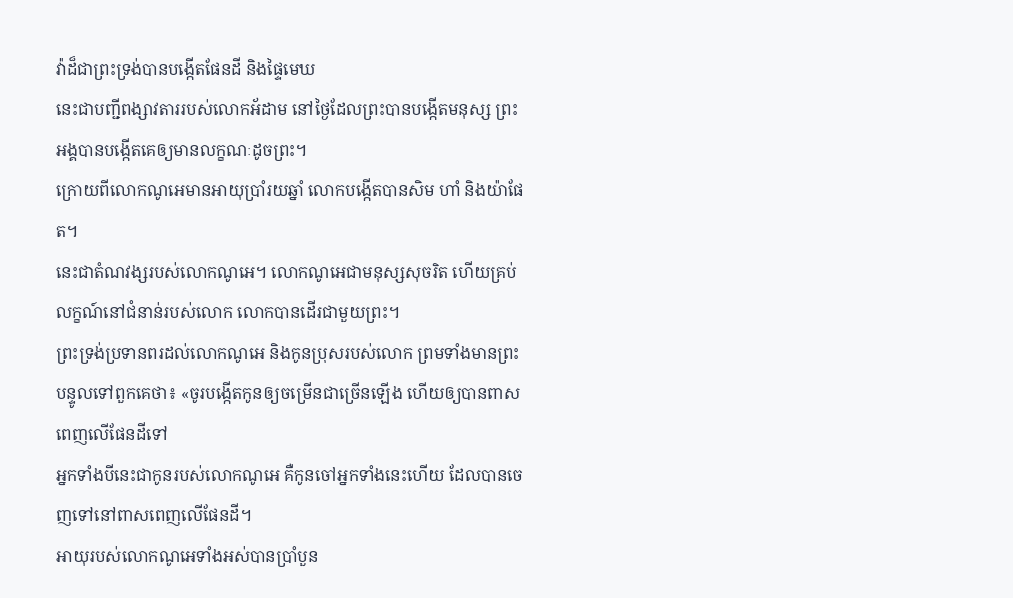វ៉ាដ៏ជាព្រះទ្រង់បានបង្កើតផែនដី និងផ្ទៃមេឃ
នេះជាបញ្ជីពង្សាវតាររបស់លោកអ័ដាម នៅថ្ងៃដែលព្រះបានបង្កើតមនុស្ស ព្រះអង្គបានបង្កើតគេឲ្យមានលក្ខណៈដូចព្រះ។
ក្រោយពីលោកណូអេមានអាយុប្រាំរយឆ្នាំ លោកបង្កើតបានសិម ហាំ និងយ៉ាផែត។
នេះជាតំណវង្សរបស់លោកណូអេ។ លោកណូអេជាមនុស្សសុចរិត ហើយគ្រប់លក្ខណ៍នៅជំនាន់របស់លោក លោកបានដើរជាមួយព្រះ។
ព្រះទ្រង់ប្រទានពរដល់លោកណូអេ និងកូនប្រុសរបស់លោក ព្រមទាំងមានព្រះបន្ទូលទៅពួកគេថា៖ «ចូរបង្កើតកូនឲ្យចម្រើនជាច្រើនឡើង ហើយឲ្យបានពាសពេញលើផែនដីទៅ
អ្នកទាំងបីនេះជាកូនរបស់លោកណូអេ គឺកូនចៅអ្នកទាំងនេះហើយ ដែលបានចេញទៅនៅពាសពេញលើផែនដី។
អាយុរបស់លោកណូអេទាំងអស់បានប្រាំបួន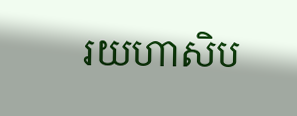រយហាសិប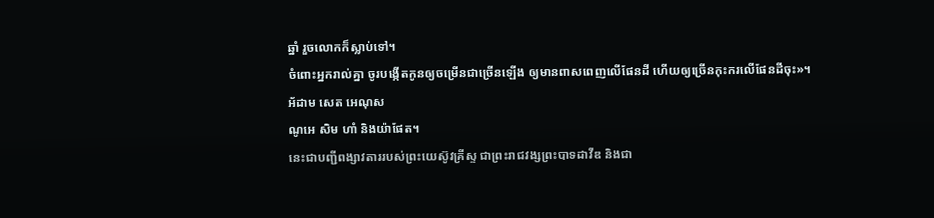ឆ្នាំ រួចលោកក៏ស្លាប់ទៅ។
ចំពោះអ្នករាល់គ្នា ចូរបង្កើតកូនឲ្យចម្រើនជាច្រើនឡើង ឲ្យមានពាសពេញលើផែនដី ហើយឲ្យច្រើនកុះករលើផែនដីចុះ»។
អ័ដាម សេត អេណុស
ណូអេ សិម ហាំ និងយ៉ាផែត។
នេះជាបញ្ជីពង្សាវតាររបស់ព្រះយេស៊ូវគ្រីស្ទ ជាព្រះរាជវង្សព្រះបាទដាវីឌ និងជា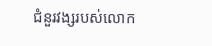ជំនួរវង្សរបស់លោក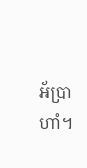អ័ប្រាហាំ។